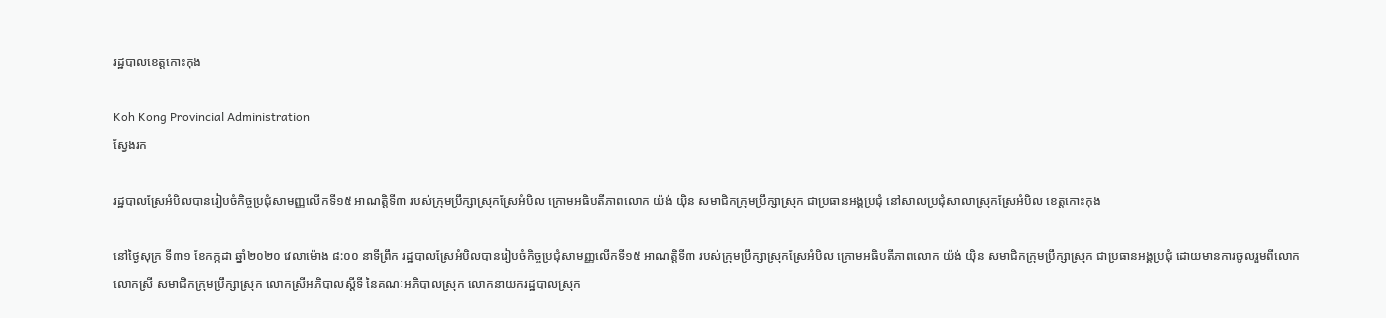រដ្ឋបាលខេត្តកោះកុង

Koh Kong Provincial Administration
ស្វែងរក

រដ្ឋបាលស្រែអំបិលបានរៀបចំកិច្ចប្រជុំសាមញ្ញលើកទី១៥ អាណត្តិទី៣ របស់ក្រុមប្រឹក្សាស្រុកស្រែអំបិល ក្រោមអធិបតីភាពលោក យ៉ង់ យ៉ិន សមាជិកក្រុមប្រឹក្សាស្រុក ជាប្រធានអង្គប្រជុំ នៅសាលប្រជុំសាលាស្រុកស្រែអំបិល ខេត្តកោះកុង

នៅថ្ងៃសុក្រ ទី៣១ ខែកក្កដា ឆ្នាំ២០២០ វេលាម៉ោង ៨:០០ នាទីព្រឹក រដ្ឋបាលស្រែអំបិលបានរៀបចំកិច្ចប្រជុំសាមញ្ញលើកទី១៥ អាណត្តិទី៣ របស់ក្រុមប្រឹក្សាស្រុកស្រែអំបិល ក្រោមអធិបតីភាពលោក យ៉ង់ យ៉ិន សមាជិកក្រុមប្រឹក្សាស្រុក ជាប្រធានអង្គប្រជុំ ដោយមានការចូលរួមពីលោក លោកស្រី សមាជិកក្រុមប្រឹក្សាស្រុក លោកស្រីអភិបាលស្ដីទី នៃគណៈអភិបាលស្រុក លោកនាយករដ្ឋបាលស្រុក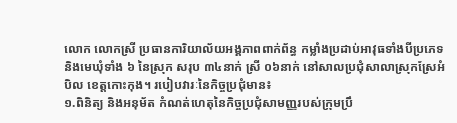លោក លោកស្រី ប្រធានការិយាល័យអង្គភាពពាក់ព័ន្ធ កម្លាំងប្រដាប់អាវុធទាំងបីប្រភេទ និងមេឃុំទាំង ៦ នៃស្រុក សរុប ៣៤នាក់ ស្រី ០៦នាក់ នៅសាលប្រជុំសាលាស្រុកស្រែអំបិល ខេត្តកោះកុង។ របៀបវារៈនៃកិច្ចប្រជុំមាន៖
១.ពិនិត្យ និងអនុម័ត កំណត់ហេតុនៃកិច្ចប្រជុំសាមញ្ញរបស់ក្រុមប្រឹ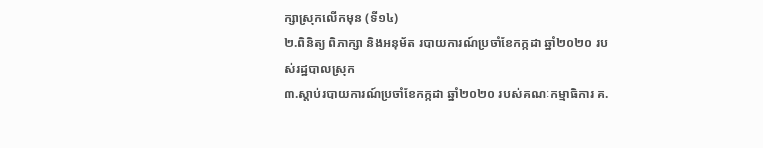ក្សាស្រុកលើកមុន (ទី១៤)
២.ពិនិត្យ ពិភាក្សា និងអនុម័ត របាយការណ៍ប្រចាំខែកក្កដា ឆ្នាំ២០២០ របស់រដ្ឋបាលស្រុក
៣.ស្ដាប់របាយការណ៍ប្រចាំខែកក្កដា ឆ្នាំ២០២០ របស់គណៈកម្មាធិការ គ.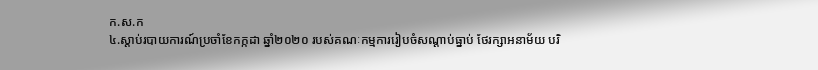ក.ស.ក
៤.ស្ដាប់របាយការណ៍ប្រចាំខែកក្កដា ឆ្នាំ២០២០ របស់គណៈកម្មការរៀបចំសណ្ដាប់ធ្នាប់ ថែរក្សាអនាម័យ បរិ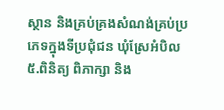ស្ថាន និងគ្រប់គ្រងសំណង់គ្រប់ប្រភេទក្នុងទីប្រជុំជន ឃុំស្រែអំបិល
៥.ពិនិត្យ ពិភាក្សា និង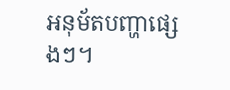អនុម័តបញ្ហាផ្សេងៗ។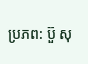ប្រភព: ប៊ួ សុ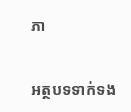ភា


អត្ថបទទាក់ទង